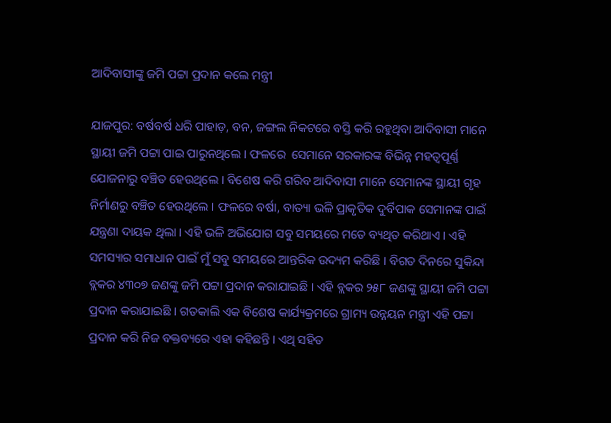ଆଦିବାସୀଙ୍କୁ ଜମି ପଟ୍ଟା ପ୍ରଦାନ କଲେ ମନ୍ତ୍ରୀ

ଯାଜପୁର: ବର୍ଷବର୍ଷ ଧରି ପାହାଡ଼, ବନ, ଜଙ୍ଗଲ ନିକଟରେ ବସ୍ତି କରି ରହୁଥିବା ଆଦିବାସୀ ମାନେ ସ୍ଥାୟୀ ଜମି ପଟ୍ଟା ପାଇ ପାରୁନଥିଲେ । ଫଳରେ  ସେମାନେ ସରକାରଙ୍କ ବିଭିନ୍ନ ମହତ୍ୱପୂର୍ଣ୍ଣ ଯୋଜନାରୁ ବଞ୍ଚିତ ହେଉଥିଲେ । ବିଶେଷ କରି ଗରିବ ଆଦିବାସୀ ମାନେ ସେମାନଙ୍କ ସ୍ଥାୟୀ ଗୃହ ନିର୍ମାଣରୁ ବଞ୍ଚିତ ହେଉଥିଲେ । ଫଳରେ ବର୍ଷା, ବାତ୍ୟା ଭଳି ପ୍ରାକୃତିକ ଦୁର୍ବିପାକ ସେମାନଙ୍କ ପାଇଁ ଯନ୍ତ୍ରଣା ଦାୟକ ଥିଲା । ଏହି ଭଳି ଅଭିଯୋଗ ସବୁ ସମୟରେ ମତେ ବ୍ୟଥିତ କରିଥାଏ । ଏହି ସମସ୍ୟାର ସମାଧାନ ପାଇଁ ମୁଁ ସବୁ ସମୟରେ ଆନ୍ତରିକ ଉଦ୍ୟମ କରିଛି । ବିଗତ ଦିନରେ ସୁକିନ୍ଦା ବ୍ଲକର ୪୩୦୭ ଜଣଙ୍କୁ ଜମି ପଟ୍ଟା ପ୍ରଦାନ କରାଯାଇଛି । ଏହି ବ୍ଲକର ୨୫୮ ଜଣଙ୍କୁ ସ୍ଥାୟୀ ଜମି ପଟ୍ଟା ପ୍ରଦାନ କରାଯାଇଛି । ଗତକାଲି ଏକ ବିଶେଷ କାର୍ଯ୍ୟକ୍ରମରେ ଗ୍ରାମ୍ୟ ଉନ୍ନୟନ ମନ୍ତ୍ରୀ ଏହି ପଟ୍ଟା ପ୍ରଦାନ କରି ନିଜ ବକ୍ତବ୍ୟରେ ଏହା କହିଛନ୍ତି । ଏଥି ସହିତ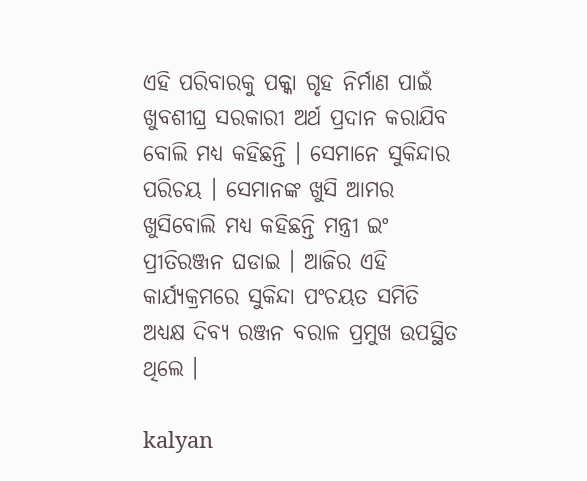ଏହି ପରିବାରକୁ ପକ୍କା ଗୃହ ନିର୍ମାଣ ପାଇଁ ଖୁବଶୀଘ୍ର ସରକାରୀ ଅର୍ଥ ପ୍ରଦାନ କରାଯିବ ବୋଲି ମଧ୍ୟ କହିଛନ୍ତି । ସେମାନେ ସୁକିନ୍ଦାର ପରିଚୟ । ସେମାନଙ୍କ ଖୁସି ଆମର ଖୁସିବୋଲି ମଧ୍ୟ କହିଛନ୍ତି ମନ୍ତ୍ରୀ ଇଂ ପ୍ରୀତିରଞ୍ଜନ ଘଡାଇ । ଆଜିର ଏହି କାର୍ଯ୍ୟକ୍ରମରେ ସୁକିନ୍ଦା ପଂଚୟତ ସମିତି ଅଧ୍ୟକ୍ଷ ଦିବ୍ୟ ରଞ୍ଜନ ବରାଳ ପ୍ରମୁଖ ଉପସ୍ଥିତ ଥିଲେ ।

kalyan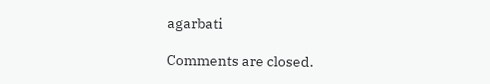agarbati

Comments are closed.